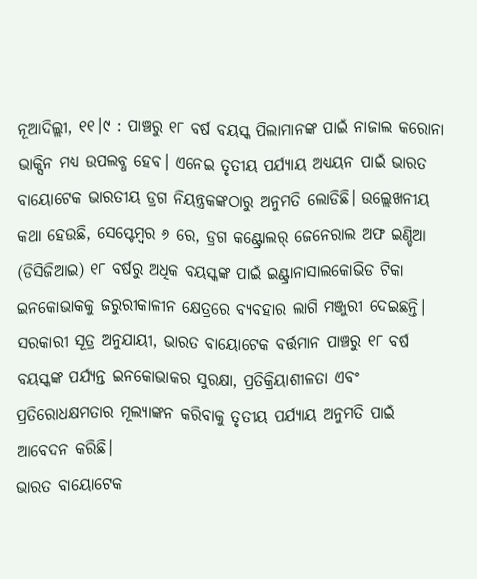ନୂଆଦିଲ୍ଲୀ, ୧୧।୯ : ପାଞ୍ଚରୁ ୧୮ ବର୍ଷ ବୟସ୍କ ପିଲାମାନଙ୍କ ପାଇଁ ନାଜାଲ କରୋନା ଭାକ୍ସିନ ମଧ୍ୟ ଉପଲବ୍ଧ ହେବ। ଏନେଇ ତୃତୀୟ ପର୍ଯ୍ୟାୟ ଅଧ୍ୟୟନ ପାଇଁ ଭାରତ ବାୟୋଟେକ ଭାରତୀୟ ଡ୍ରଗ ନିୟନ୍ତ୍ରକଙ୍କଠାରୁ ଅନୁମତି ଲୋଡିଛି। ଉଲ୍ଲେଖନୀୟ କଥା ହେଉଛି, ସେପ୍ଟେମ୍ବର ୬ ରେ, ଡ୍ରଗ କଣ୍ଟ୍ରୋଲର୍ ଜେନେରାଲ ଅଫ ଇଣ୍ଡିଆ (ଡିସିଜିଆଇ) ୧୮ ବର୍ଷରୁ ଅଧିକ ବୟସ୍କଙ୍କ ପାଇଁ ଇଣ୍ଟ୍ରାନାସାଲକୋଭିଡ ଟିକା ଇନକୋଭାକକୁ ଜରୁରୀକାଳୀନ କ୍ଷେତ୍ରରେ ବ୍ୟବହାର ଲାଗି ମଞ୍ଜୁରୀ ଦେଇଛନ୍ତି।
ସରକାରୀ ସୂତ୍ର ଅନୁଯାୟୀ, ଭାରତ ବାୟୋଟେକ ବର୍ତ୍ତମାନ ପାଞ୍ଚରୁ ୧୮ ବର୍ଷ ବୟସ୍କଙ୍କ ପର୍ଯ୍ୟନ୍ତ ଇନକୋଭାକର ସୁରକ୍ଷା, ପ୍ରତିକ୍ରିୟାଶୀଳତା ଏବଂ ପ୍ରତିରୋଧକ୍ଷମତାର ମୂଲ୍ୟାଙ୍କନ କରିବାକୁ ତୃତୀୟ ପର୍ଯ୍ୟାୟ ଅନୁମତି ପାଇଁ ଆବେଦନ କରିଛି।
ଭାରତ ବାୟୋଟେକ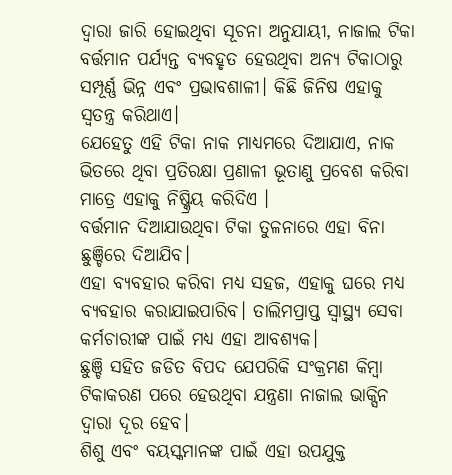ଦ୍ୱାରା ଜାରି ହୋଇଥିବା ସୂଚନା ଅନୁଯାୟୀ, ନାଜାଲ ଟିକା ବର୍ତ୍ତମାନ ପର୍ଯ୍ୟନ୍ତ ବ୍ୟବହୃତ ହେଉଥିବା ଅନ୍ୟ ଟିକାଠାରୁ ସମ୍ପୂର୍ଣ୍ଣ ଭିନ୍ନ ଏବଂ ପ୍ରଭାବଶାଳୀ। କିଛି ଜିନିଷ ଏହାକୁ ସ୍ବତନ୍ତ୍ର କରିଥାଏ।
ଯେହେତୁ ଏହି ଟିକା ନାକ ମାଧ୍ୟମରେ ଦିଆଯାଏ, ନାକ ଭିତରେ ଥିବା ପ୍ରତିରକ୍ଷା ପ୍ରଣାଳୀ ଭୂତାଣୁ ପ୍ରବେଶ କରିବା ମାତ୍ରେ ଏହାକୁ ନିଷ୍କ୍ରିୟ କରିଦିଏ ।
ବର୍ତ୍ତମାନ ଦିଆଯାଉଥିବା ଟିକା ତୁଳନାରେ ଏହା ବିନା ଛୁଞ୍ଚିରେ ଦିଆଯିବ।
ଏହା ବ୍ୟବହାର କରିବା ମଧ୍ୟ ସହଜ, ଏହାକୁ ଘରେ ମଧ୍ୟ ବ୍ୟବହାର କରାଯାଇପାରିବ। ତାଲିମପ୍ରାପ୍ତ ସ୍ବାସ୍ଥ୍ୟ ସେବା କର୍ମଚାରୀଙ୍କ ପାଇଁ ମଧ୍ୟ ଏହା ଆବଶ୍ୟକ।
ଛୁଞ୍ଚି ସହିତ ଜଡିତ ବିପଦ ଯେପରିକି ସଂକ୍ରମଣ କିମ୍ବା ଟିକାକରଣ ପରେ ହେଉଥିବା ଯନ୍ତ୍ରଣା ନାଜାଲ ଭାକ୍ସିନ ଦ୍ୱାରା ଦୂର ହେବ।
ଶିଶୁ ଏବଂ ବୟସ୍କମାନଙ୍କ ପାଇଁ ଏହା ଉପଯୁକ୍ତ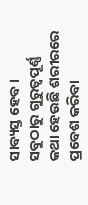ସାବ୍ୟସ୍ତ ହେବ।
ସବୁଠାରୁ ଗୁରୁତ୍ୱପୂର୍ଣ୍ଣ କଥା ହେଉଛି ଶରୀରରେ ପ୍ରବେଶ କରିବା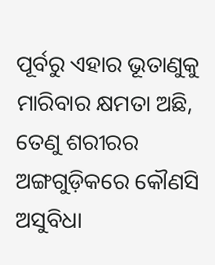ପୂର୍ବରୁ ଏହାର ଭୂତାଣୁକୁ ମାରିବାର କ୍ଷମତା ଅଛି, ତେଣୁ ଶରୀରର ଅଙ୍ଗଗୁଡ଼ିକରେ କୌଣସି ଅସୁବିଧା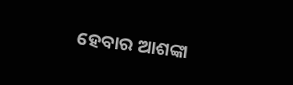ହେବାର ଆଶଙ୍କା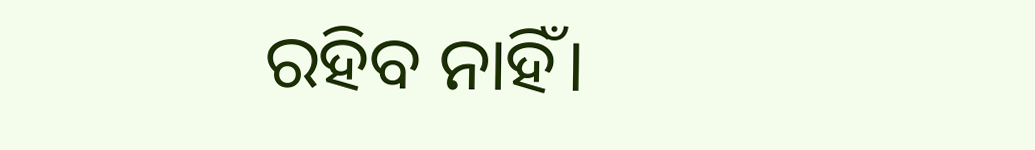ରହିବ ନାହିଁ।